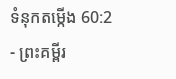ទំនុកតម្កើង 60:2 - ព្រះគម្ពីរ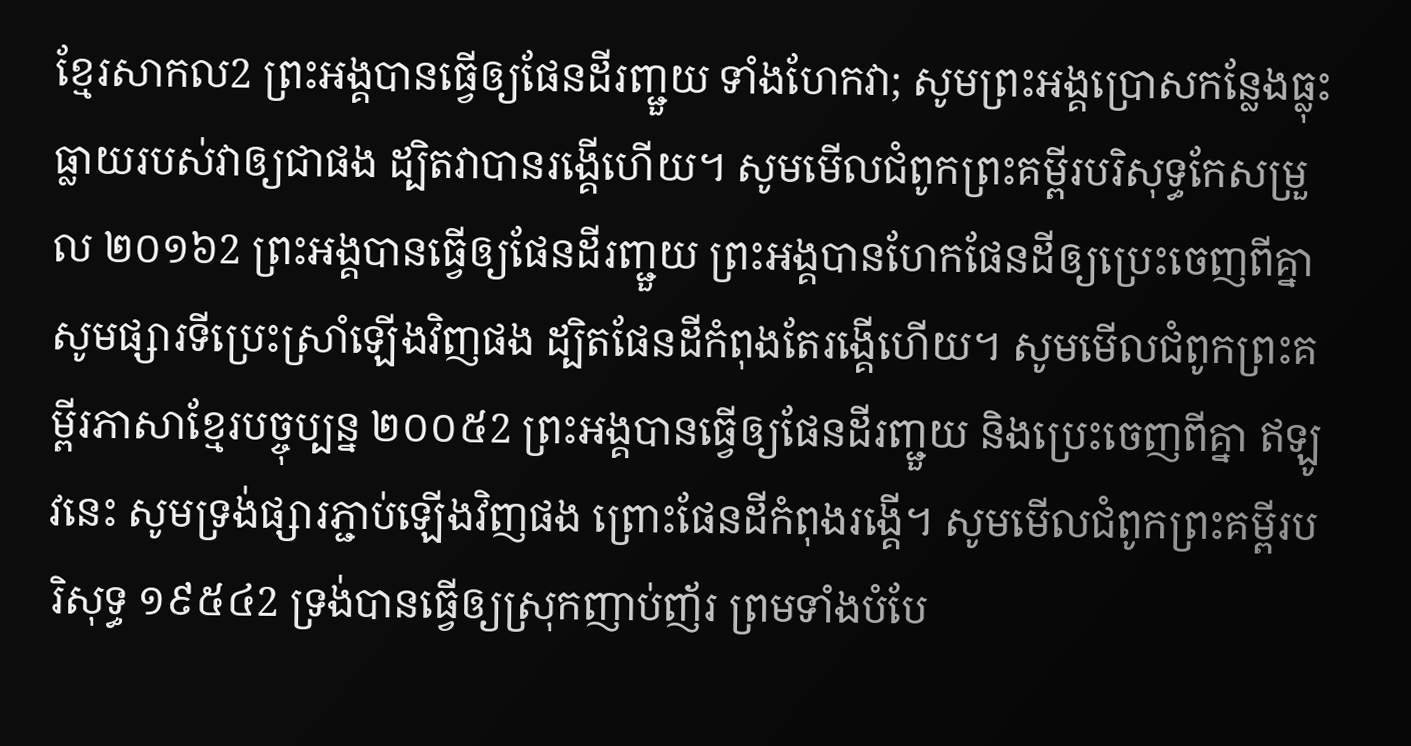ខ្មែរសាកល2 ព្រះអង្គបានធ្វើឲ្យផែនដីរញ្ជួយ ទាំងហែកវា; សូមព្រះអង្គប្រោសកន្លែងធ្លុះធ្លាយរបស់វាឲ្យជាផង ដ្បិតវាបានរង្គើហើយ។ សូមមើលជំពូកព្រះគម្ពីរបរិសុទ្ធកែសម្រួល ២០១៦2 ព្រះអង្គបានធ្វើឲ្យផែនដីរញ្ជួយ ព្រះអង្គបានហែកផែនដីឲ្យប្រេះចេញពីគ្នា សូមផ្សារទីប្រេះស្រាំឡើងវិញផង ដ្បិតផែនដីកំពុងតែរង្គើហើយ។ សូមមើលជំពូកព្រះគម្ពីរភាសាខ្មែរបច្ចុប្បន្ន ២០០៥2 ព្រះអង្គបានធ្វើឲ្យផែនដីរញ្ជួយ និងប្រេះចេញពីគ្នា ឥឡូវនេះ សូមទ្រង់ផ្សារភ្ជាប់ឡើងវិញផង ព្រោះផែនដីកំពុងរង្គើ។ សូមមើលជំពូកព្រះគម្ពីរបរិសុទ្ធ ១៩៥៤2 ទ្រង់បានធ្វើឲ្យស្រុកញាប់ញ័រ ព្រមទាំងបំបែ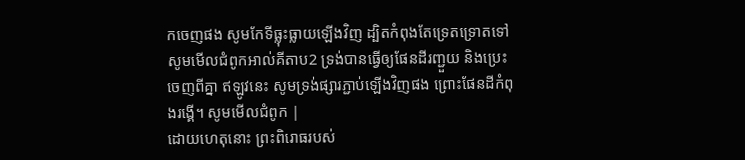កចេញផង សូមកែទីធ្លុះធ្លាយឡើងវិញ ដ្បិតកំពុងតែទ្រេតទ្រោតទៅ សូមមើលជំពូកអាល់គីតាប2 ទ្រង់បានធ្វើឲ្យផែនដីរញ្ជួយ និងប្រេះចេញពីគ្នា ឥឡូវនេះ សូមទ្រង់ផ្សារភ្ជាប់ឡើងវិញផង ព្រោះផែនដីកំពុងរង្គើ។ សូមមើលជំពូក |
ដោយហេតុនោះ ព្រះពិរោធរបស់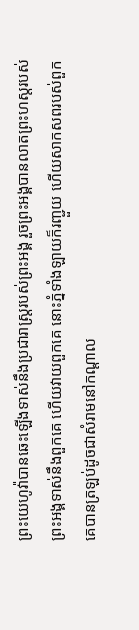ព្រះយេហូវ៉ាបានឆេះឡើងទាស់នឹងប្រជារាស្ត្ររបស់ព្រះអង្គ រួចព្រះអង្គបានលាតព្រះហស្តរបស់ព្រះអង្គទាស់នឹងពួកគេ ហើយវាយពួកគេ នោះភ្នំទាំងឡាយក៏រញ្ជួយ ហើយសាកសពរបស់ពួកគេបានត្រឡប់ដូចជាសំរាមនៅកណ្ដាល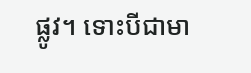ផ្លូវ។ ទោះបីជាមា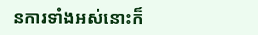នការទាំងអស់នោះក៏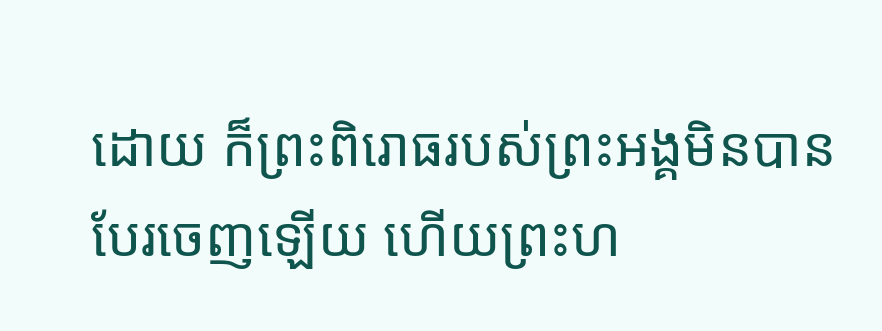ដោយ ក៏ព្រះពិរោធរបស់ព្រះអង្គមិនបានបែរចេញឡើយ ហើយព្រះហ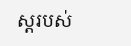ស្តរបស់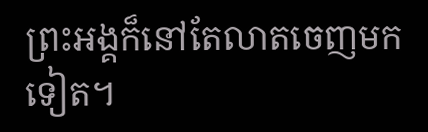ព្រះអង្គក៏នៅតែលាតចេញមកទៀត។